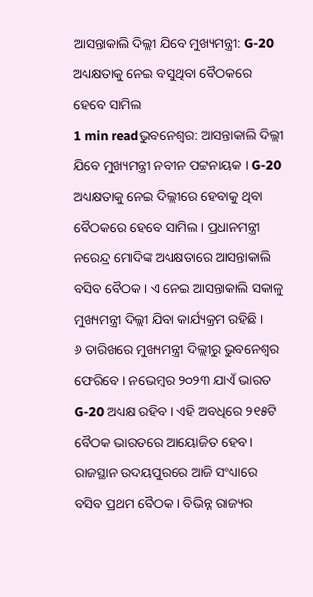ଆସନ୍ତାକାଲି ଦିଲ୍ଲୀ ଯିବେ ମୁଖ୍ୟମନ୍ତ୍ରୀ: G-20 ଅଧ୍ୟକ୍ଷତାକୁ ନେଇ ବସୁଥିବା ବୈଠକରେ ହେବେ ସାମିଲ
1 min readଭୁବନେଶ୍ବର: ଆସନ୍ତାକାଲି ଦିଲ୍ଲୀ ଯିବେ ମୁଖ୍ୟମନ୍ତ୍ରୀ ନବୀନ ପଟ୍ଟନାୟକ । G-20 ଅଧ୍ୟକ୍ଷତାକୁ ନେଇ ଦିଲ୍ଲୀରେ ହେବାକୁ ଥିବା ବୈଠକରେ ହେବେ ସାମିଲ । ପ୍ରଧାନମନ୍ତ୍ରୀ ନରେନ୍ଦ୍ର ମୋଦିଙ୍କ ଅଧ୍ୟକ୍ଷତାରେ ଆସନ୍ତାକାଲି ବସିବ ବୈଠକ । ଏ ନେଇ ଆସନ୍ତାକାଲି ସକାଳୁ ମୁଖ୍ୟମନ୍ତ୍ରୀ ଦିଲ୍ଲୀ ଯିବା କାର୍ଯ୍ୟକ୍ରମ ରହିଛି ।
୬ ତାରିଖରେ ମୁଖ୍ୟମନ୍ତ୍ରୀ ଦିଲ୍ଲୀରୁ ଭୁବନେଶ୍ବର ଫେରିବେ । ନଭେମ୍ବର ୨୦୨୩ ଯାଏଁ ଭାରତ G-20 ଅଧ୍ୟକ୍ଷ ରହିବ । ଏହି ଅବଧିରେ ୨୧୫ଟି ବୈଠକ ଭାରତରେ ଆୟୋଜିତ ହେବ । ରାଜସ୍ଥାନ ଉଦୟପୁରରେ ଆଜି ସଂଧ୍ୟାରେ ବସିବ ପ୍ରଥମ ବୈଠକ । ବିଭିନ୍ନ ରାଜ୍ୟର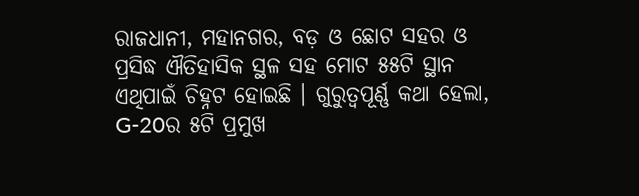ରାଜଧାନୀ, ମହାନଗର, ବଡ଼ ଓ ଛୋଟ ସହର ଓ ପ୍ରସିଦ୍ଧ ଐତିହାସିକ ସ୍ଥଳ ସହ ମୋଟ ୫୫ଟି ସ୍ଥାନ ଏଥିପାଇଁ ଚିହ୍ନଟ ହୋଇଛି । ଗୁରୁତ୍ବପୂର୍ଣ୍ଣ କଥା ହେଲା, G-20ର ୫ଟି ପ୍ରମୁଖ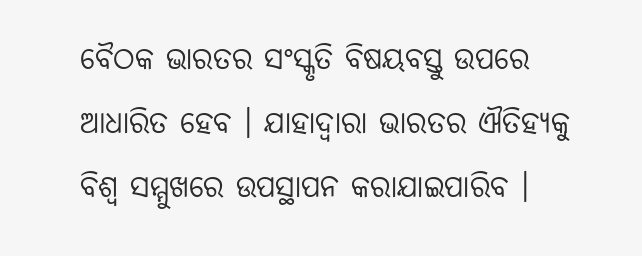ବୈଠକ ଭାରତର ସଂସ୍କୃତି ବିଷୟବସ୍ତୁ ଉପରେ ଆଧାରିତ ହେବ । ଯାହାଦ୍ବାରା ଭାରତର ଐତିହ୍ୟକୁ ବିଶ୍ବ ସମ୍ମୁଖରେ ଉପସ୍ଥାପନ କରାଯାଇପାରିବ ।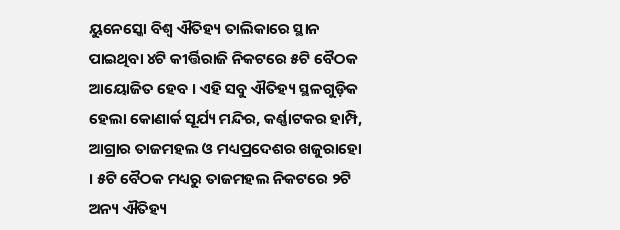ୟୁନେସ୍କୋ ବିଶ୍ବ ଐତିହ୍ୟ ତାଲିକାରେ ସ୍ଥାନ ପାଇଥିବା ୪ଟି କୀର୍ତ୍ତିରାଜି ନିକଟରେ ୫ଟି ବୈଠକ ଆୟୋଜିତ ହେବ । ଏହି ସବୁ ଐତିହ୍ୟ ସ୍ଥଳଗୁଡ଼ିକ ହେଲା କୋଣାର୍କ ସୂର୍ଯ୍ୟ ମନ୍ଦିର, କର୍ଣ୍ଣାଟକର ହାମ୍ପି, ଆଗ୍ରାର ତାଜମହଲ ଓ ମଧ୍ୟପ୍ରଦେଶର ଖଜୁରାହୋ । ୫ଟି ବୈଠକ ମଧ୍ୟରୁ ତାଜମହଲ ନିକଟରେ ୨ଟି ଅନ୍ୟ ଐତିହ୍ୟ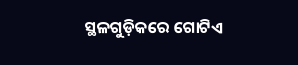ସ୍ଥଳଗୁଡ଼ିକରେ ଗୋଟିଏ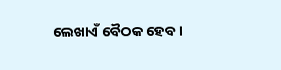ଲେଖାଏଁ ବୈଠକ ହେବ ।